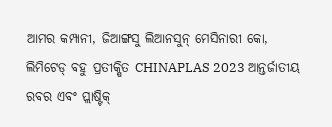ଆମର କମ୍ପାନୀ, ଜିଆଙ୍ଗସୁ ଲିଆନସୁନ୍ ମେସିନାରୀ କୋ, ଲିମିଟେଡ୍ ବହୁ ପ୍ରତୀକ୍ଷିତ CHINAPLAS 2023 ଆନ୍ତର୍ଜାତୀୟ ରବର ଏବଂ ପ୍ଲାଷ୍ଟିକ୍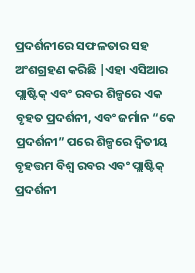ପ୍ରଦର୍ଶନୀରେ ସଫଳତାର ସହ ଅଂଶଗ୍ରହଣ କରିଛି |ଏହା ଏସିଆର ପ୍ଲାଷ୍ଟିକ୍ ଏବଂ ରବର ଶିଳ୍ପରେ ଏକ ବୃହତ ପ୍ରଦର୍ଶନୀ, ଏବଂ ଜର୍ମାନ “କେ ପ୍ରଦର୍ଶନୀ” ପରେ ଶିଳ୍ପରେ ଦ୍ୱିତୀୟ ବୃହତ୍ତମ ବିଶ୍ୱ ରବର ଏବଂ ପ୍ଲାଷ୍ଟିକ୍ ପ୍ରଦର୍ଶନୀ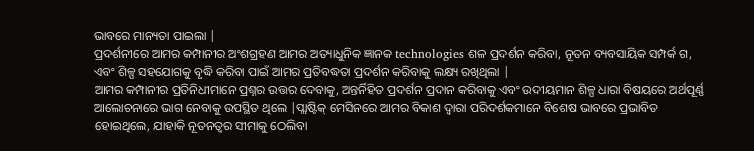ଭାବରେ ମାନ୍ୟତା ପାଇଲା |
ପ୍ରଦର୍ଶନୀରେ ଆମର କମ୍ପାନୀର ଅଂଶଗ୍ରହଣ ଆମର ଅତ୍ୟାଧୁନିକ ଜ୍ଞାନକ technologies ଶଳ ପ୍ରଦର୍ଶନ କରିବା, ନୂତନ ବ୍ୟବସାୟିକ ସମ୍ପର୍କ ଗ, ଏବଂ ଶିଳ୍ପ ସହଯୋଗକୁ ବୃଦ୍ଧି କରିବା ପାଇଁ ଆମର ପ୍ରତିବଦ୍ଧତା ପ୍ରଦର୍ଶନ କରିବାକୁ ଲକ୍ଷ୍ୟ ରଖିଥିଲା |
ଆମର କମ୍ପାନୀର ପ୍ରତିନିଧୀମାନେ ପ୍ରଶ୍ନର ଉତ୍ତର ଦେବାକୁ, ଅନ୍ତର୍ନିହିତ ପ୍ରଦର୍ଶନ ପ୍ରଦାନ କରିବାକୁ ଏବଂ ଉଦୀୟମାନ ଶିଳ୍ପ ଧାରା ବିଷୟରେ ଅର୍ଥପୂର୍ଣ୍ଣ ଆଲୋଚନାରେ ଭାଗ ନେବାକୁ ଉପସ୍ଥିତ ଥିଲେ |ପ୍ଲାଷ୍ଟିକ୍ ମେସିନରେ ଆମର ବିକାଶ ଦ୍ୱାରା ପରିଦର୍ଶକମାନେ ବିଶେଷ ଭାବରେ ପ୍ରଭାବିତ ହୋଇଥିଲେ, ଯାହାକି ନୂତନତ୍ୱର ସୀମାକୁ ଠେଲିବା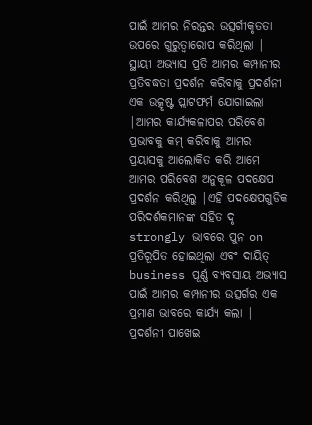ପାଇଁ ଆମର ନିରନ୍ତର ଉତ୍ସର୍ଗୀକୃତତା ଉପରେ ଗୁରୁତ୍ୱାରୋପ କରିଥିଲା |
ସ୍ଥାୟୀ ଅଭ୍ୟାସ ପ୍ରତି ଆମର କମ୍ପାନୀର ପ୍ରତିବଦ୍ଧତା ପ୍ରଦର୍ଶନ କରିବାକୁ ପ୍ରଦର୍ଶନୀ ଏକ ଉତ୍କୃଷ୍ଟ ପ୍ଲାଟଫର୍ମ ଯୋଗାଇଲା |ଆମର କାର୍ଯ୍ୟକଳାପର ପରିବେଶ ପ୍ରଭାବକୁ କମ୍ କରିବାକୁ ଆମର ପ୍ରୟାସକୁ ଆଲୋକିତ କରି ଆମେ ଆମର ପରିବେଶ ଅନୁକୂଳ ପଦକ୍ଷେପ ପ୍ରଦର୍ଶନ କରିଥିଲୁ |ଏହି ପଦକ୍ଷେପଗୁଡିକ ପରିଦର୍ଶକମାନଙ୍କ ସହିତ ଦୃ strongly ଭାବରେ ପୁନ on ପ୍ରତିରୂପିତ ହୋଇଥିଲା ଏବଂ ଦାୟିତ୍ business ପୂର୍ଣ୍ଣ ବ୍ୟବସାୟ ଅଭ୍ୟାସ ପାଇଁ ଆମର କମ୍ପାନୀର ଉତ୍ସର୍ଗର ଏକ ପ୍ରମାଣ ଭାବରେ କାର୍ଯ୍ୟ କଲା |
ପ୍ରଦର୍ଶନୀ ପାଖେଇ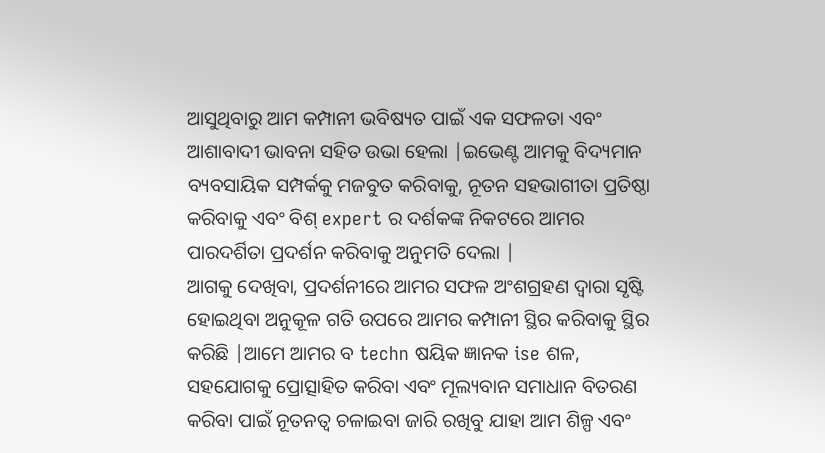ଆସୁଥିବାରୁ ଆମ କମ୍ପାନୀ ଭବିଷ୍ୟତ ପାଇଁ ଏକ ସଫଳତା ଏବଂ ଆଶାବାଦୀ ଭାବନା ସହିତ ଉଭା ହେଲା |ଇଭେଣ୍ଟ ଆମକୁ ବିଦ୍ୟମାନ ବ୍ୟବସାୟିକ ସମ୍ପର୍କକୁ ମଜବୁତ କରିବାକୁ, ନୂତନ ସହଭାଗୀତା ପ୍ରତିଷ୍ଠା କରିବାକୁ ଏବଂ ବିଶ୍ expert ର ଦର୍ଶକଙ୍କ ନିକଟରେ ଆମର ପାରଦର୍ଶିତା ପ୍ରଦର୍ଶନ କରିବାକୁ ଅନୁମତି ଦେଲା |
ଆଗକୁ ଦେଖିବା, ପ୍ରଦର୍ଶନୀରେ ଆମର ସଫଳ ଅଂଶଗ୍ରହଣ ଦ୍ୱାରା ସୃଷ୍ଟି ହୋଇଥିବା ଅନୁକୂଳ ଗତି ଉପରେ ଆମର କମ୍ପାନୀ ସ୍ଥିର କରିବାକୁ ସ୍ଥିର କରିଛି |ଆମେ ଆମର ବ techn ଷୟିକ ଜ୍ଞାନକ ise ଶଳ, ସହଯୋଗକୁ ପ୍ରୋତ୍ସାହିତ କରିବା ଏବଂ ମୂଲ୍ୟବାନ ସମାଧାନ ବିତରଣ କରିବା ପାଇଁ ନୂତନତ୍ୱ ଚଳାଇବା ଜାରି ରଖିବୁ ଯାହା ଆମ ଶିଳ୍ପ ଏବଂ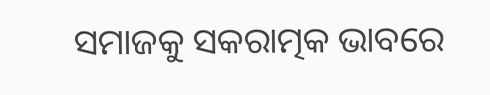ସମାଜକୁ ସକରାତ୍ମକ ଭାବରେ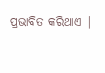ପ୍ରଭାବିତ କରିଥାଏ |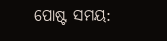ପୋଷ୍ଟ ସମୟ: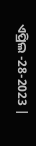ଏପ୍ରିଲ -28-2023 |